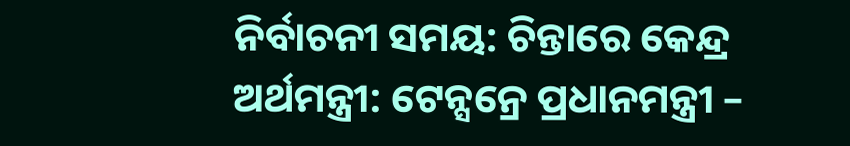ନିର୍ବାଚନୀ ସମୟ: ଚିନ୍ତାରେ କେନ୍ଦ୍ର ଅର୍ଥମନ୍ତ୍ରୀ: ଟେନ୍ସନ୍ରେ ପ୍ରଧାନମନ୍ତ୍ରୀ –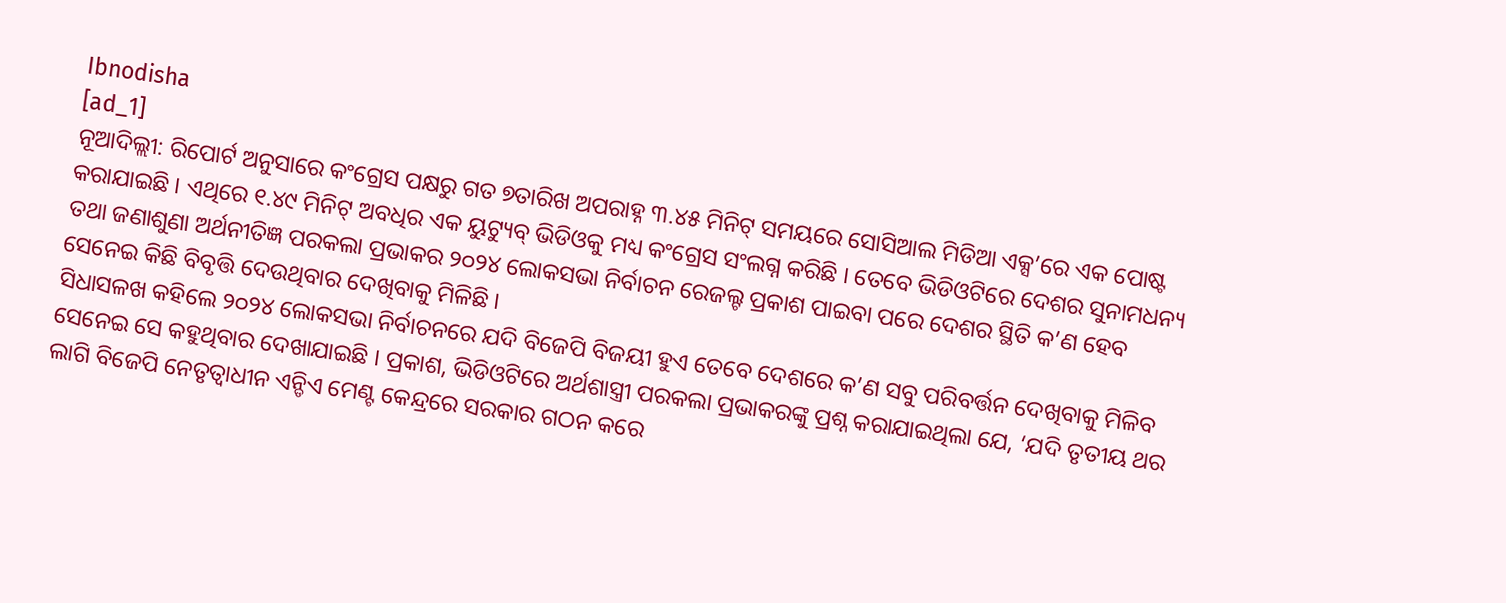Ibnodisha
[ad_1]
ନୂଆଦିଲ୍ଲୀ: ରିପୋର୍ଟ ଅନୁସାରେ କଂଗ୍ରେସ ପକ୍ଷରୁ ଗତ ୭ତାରିଖ ଅପରାହ୍ନ ୩.୪୫ ମିନିଟ୍ ସମୟରେ ସୋସିଆଲ ମିଡିଆ ଏକ୍ସ’ରେ ଏକ ପୋଷ୍ଟ କରାଯାଇଛି । ଏଥିରେ ୧.୪୯ ମିନିଟ୍ ଅବଧିର ଏକ ୟୁଟ୍ୟୁବ୍ ଭିଡିଓକୁ ମଧ୍ୟ କଂଗ୍ରେସ ସଂଲଗ୍ନ କରିଛି । ତେବେ ଭିଡିଓଟିରେ ଦେଶର ସୁନାମଧନ୍ୟ ତଥା ଜଣାଶୁଣା ଅର୍ଥନୀତିଜ୍ଞ ପରକଲା ପ୍ରଭାକର ୨୦୨୪ ଲୋକସଭା ନିର୍ବାଚନ ରେଜଲ୍ଟ ପ୍ରକାଶ ପାଇବା ପରେ ଦେଶର ସ୍ଥିତି କ’ଣ ହେବ ସେନେଇ କିଛି ବିବୃତ୍ତି ଦେଉଥିବାର ଦେଖିବାକୁ ମିଳିଛି ।
ସିଧାସଳଖ କହିଲେ ୨୦୨୪ ଲୋକସଭା ନିର୍ବାଚନରେ ଯଦି ବିଜେପି ବିଜୟୀ ହୁଏ ତେବେ ଦେଶରେ କ’ଣ ସବୁ ପରିବର୍ତ୍ତନ ଦେଖିବାକୁ ମିଳିବ ସେନେଇ ସେ କହୁଥିବାର ଦେଖାଯାଇଛି । ପ୍ରକାଶ, ଭିଡିଓଟିରେ ଅର୍ଥଶାସ୍ତ୍ରୀ ପରକଲା ପ୍ରଭାକରଙ୍କୁ ପ୍ରଶ୍ନ କରାଯାଇଥିଲା ଯେ, ‘ଯଦି ତୃତୀୟ ଥର ଲାଗି ବିଜେପି ନେତୃତ୍ୱାଧୀନ ଏନ୍ଡିଏ ମେଣ୍ଟ କେନ୍ଦ୍ରରେ ସରକାର ଗଠନ କରେ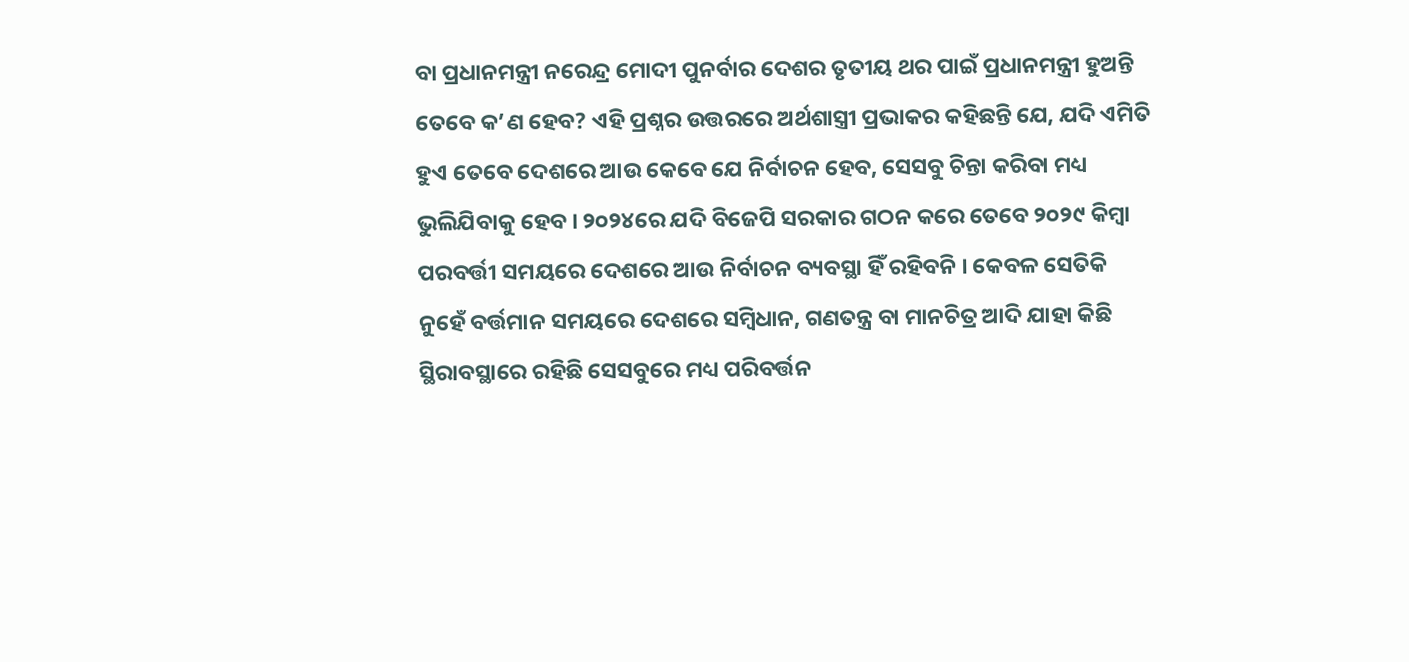ବା ପ୍ରଧାନମନ୍ତ୍ରୀ ନରେନ୍ଦ୍ର ମୋଦୀ ପୁନର୍ବାର ଦେଶର ତୃତୀୟ ଥର ପାଇଁ ପ୍ରଧାନମନ୍ତ୍ରୀ ହୁଅନ୍ତି ତେବେ କ’ଣ ହେବ? ଏହି ପ୍ରଶ୍ନର ଉତ୍ତରରେ ଅର୍ଥଶାସ୍ତ୍ରୀ ପ୍ରଭାକର କହିଛନ୍ତି ଯେ, ଯଦି ଏମିତି ହୁଏ ତେବେ ଦେଶରେ ଆଉ କେବେ ଯେ ନିର୍ବାଚନ ହେବ, ସେସବୁ ଚିନ୍ତା କରିବା ମଧ୍ୟ ଭୁଲିଯିବାକୁ ହେବ । ୨୦୨୪ରେ ଯଦି ବିଜେପି ସରକାର ଗଠନ କରେ ତେବେ ୨୦୨୯ କିମ୍ବା ପରବର୍ତ୍ତୀ ସମୟରେ ଦେଶରେ ଆଉ ନିର୍ବାଚନ ବ୍ୟବସ୍ଥା ହିଁ ରହିବନି । କେବଳ ସେତିକି ନୁହେଁ ବର୍ତ୍ତମାନ ସମୟରେ ଦେଶରେ ସମ୍ବିଧାନ, ଗଣତନ୍ତ୍ର ବା ମାନଚିତ୍ର ଆଦି ଯାହା କିଛି ସ୍ଥିରାବସ୍ଥାରେ ରହିଛି ସେସବୁରେ ମଧ୍ୟ ପରିବର୍ତ୍ତନ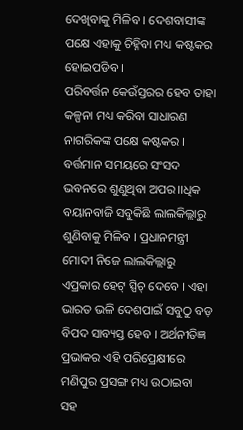ଦେଖିବାକୁ ମିଳିବ । ଦେଶବାସୀଙ୍କ ପକ୍ଷେ ଏହାକୁ ଚିହ୍ନିବା ମଧ୍ୟ କଷ୍ଟକର ହୋଇପଡିବ ।
ପରିବର୍ତ୍ତନ କେଉଁସ୍ତରର ହେବ ତାହା କଳ୍ପନା ମଧ୍ୟ କରିବା ସାଧାରଣ ନାଗରିକଙ୍କ ପକ୍ଷେ କଷ୍ଟକର । ବର୍ତ୍ତମାନ ସମୟରେ ସଂସଦ ଭବନରେ ଶୁଣୁଥିବା ଅପର।।ଧିକ ବୟାନବାଜି ସବୁକିଛି ଲାଲକିଲ୍ଲାରୁ ଶୁଣିବାକୁ ମିଳିବ । ପ୍ରଧାନମନ୍ତ୍ରୀ ମୋଦୀ ନିଜେ ଲାଲକିଲ୍ଲାରୁ ଏପ୍ରକାର ହେଟ୍ ସ୍ପିଚ୍ ଦେବେ । ଏହା ଭାରତ ଭଳି ଦେଶପାଇଁ ସବୁଠୁ ବଡ଼ ବିପଦ ସାବ୍ୟସ୍ତ ହେବ । ଅର୍ଥନୀତିଜ୍ଞ ପ୍ରଭାକର ଏହି ପରିପ୍ରେକ୍ଷୀରେ ମଣିପୁର ପ୍ରସଙ୍ଗ ମଧ୍ୟ ଉଠାଇବା ସହ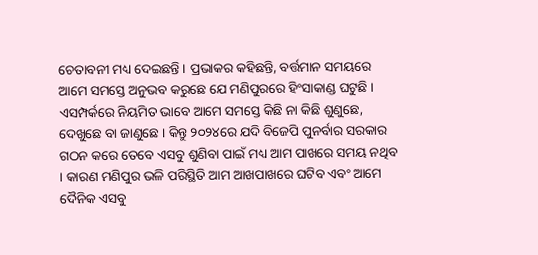ଚେତାବନୀ ମଧ୍ୟ ଦେଇଛନ୍ତି । ପ୍ରଭାକର କହିଛନ୍ତି, ବର୍ତ୍ତମାନ ସମୟରେ ଆମେ ସମସ୍ତେ ଅନୁଭବ କରୁଛେ ଯେ ମଣିପୁରରେ ହିଂସାକାଣ୍ଡ ଘଟୁଛି । ଏସମ୍ପର୍କରେ ନିୟମିତ ଭାବେ ଆମେ ସମସ୍ତେ କିଛି ନା କିଛି ଶୁଣୁଛେ, ଦେଖୁଛେ ବା ଜାଣୁଛେ । କିନ୍ତୁ ୨୦୨୪ରେ ଯଦି ବିଜେପି ପୁନର୍ବାର ସରକାର ଗଠନ କରେ ତେବେ ଏସବୁ ଶୁଣିବା ପାଇଁ ମଧ୍ୟ ଆମ ପାଖରେ ସମୟ ନଥିବ । କାରଣ ମଣିପୁର ଭଳି ପରିସ୍ଥିତି ଆମ ଆଖପାଖରେ ଘଟିବ ଏବଂ ଆମେ ଦୈନିକ ଏସବୁ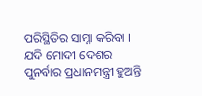ପରିସ୍ଥିତିର ସାମ୍ନା କରିବା । ଯଦି ମୋଦୀ ଦେଶର ପୁନର୍ବାର ପ୍ରଧାନମନ୍ତ୍ରୀ ହୁଅନ୍ତି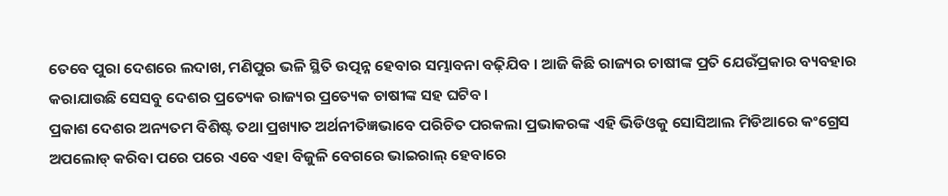ତେବେ ପୁରା ଦେଶରେ ଲଦାଖ, ମଣିପୁର ଭଳି ସ୍ଥିତି ଉତ୍ପନ୍ନ ହେବାର ସମ୍ଭାବନା ବଢ଼ିଯିବ । ଆଜି କିଛି ରାଜ୍ୟର ଚାଷୀଙ୍କ ପ୍ରତି ଯେଉଁପ୍ରକାର ବ୍ୟବହାର କରାଯାଉଛି ସେସବୁ ଦେଶର ପ୍ରତ୍ୟେକ ରାଜ୍ୟର ପ୍ରତ୍ୟେକ ଚାଷୀଙ୍କ ସହ ଘଟିବ ।
ପ୍ରକାଶ ଦେଶର ଅନ୍ୟତମ ବିଶିଷ୍ଟ ତଥା ପ୍ରଖ୍ୟାତ ଅର୍ଥନୀତିଜ୍ଞଭାବେ ପରିଚିତ ପରକଲା ପ୍ରଭାକରଙ୍କ ଏହି ଭିଡିଓକୁ ସୋସିଆଲ ମିଡିଆରେ କଂଗ୍ରେସ ଅପଲୋଡ୍ କରିବା ପରେ ପରେ ଏବେ ଏହା ବିଜୁଳି ବେଗରେ ଭାଇରାଲ୍ ହେବାରେ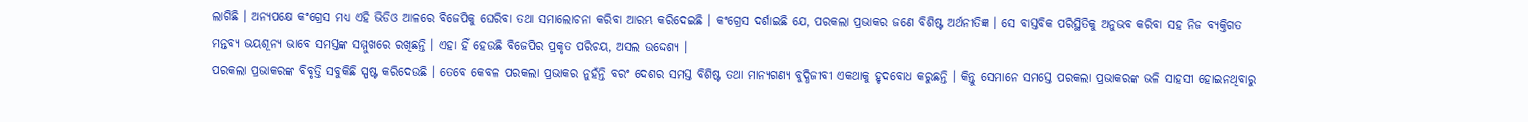ଲାଗିଛି । ଅନ୍ୟପକ୍ଷେ କଂଗ୍ରେସ ମଧ୍ୟ ଏହି ଭିଡିଓ ଆଳରେ ବିଜେପିକୁ ଘେରିବା ତଥା ସମାଲୋଚନା କରିବା ଆରମ୍ଭ କରିଦେଇଛି । କଂଗ୍ରେସ ଦର୍ଶାଇଛି ଯେ, ପରକଲା ପ୍ରଭାକର ଜଣେ ବିଶିଷ୍ଟ ଅର୍ଥନୀତିଜ୍ଞ । ସେ ବାସ୍ତବିକ ପରିସ୍ଥିତିକୁ ଅନୁଭବ କରିବା ସହ ନିଜ ବ୍ୟକ୍ତିଗତ ମନ୍ତବ୍ୟ ଭୟଶୂନ୍ୟ ଭାବେ ସମସ୍ତଙ୍କ ସମ୍ମୁଖରେ ରଖିଛନ୍ତି । ଏହା ହିଁ ହେଉଛି ବିଜେପିର ପ୍ରକୃତ ପରିଚୟ, ଅସଲ ଉଦ୍ଦେଶ୍ୟ ।
ପରକଲା ପ୍ରଭାକରଙ୍କ ବିବୃତ୍ତି ସବୁକିଛି ସ୍ପଷ୍ଟ କରିଦେଉଛି । ତେବେ କେବଳ ପରକଲା ପ୍ରଭାକର ନୁହଁନ୍ତି ବରଂ ଦେଶର ସମସ୍ତ ବିଶିଷ୍ଟ ତଥା ମାନ୍ୟଗଣ୍ୟ ବୁଦ୍ଧିଜୀବୀ ଏକଥାକୁ ହୃଦବୋଧ କରୁଛନ୍ତି । କିନ୍ତୁ ସେମାନେ ସମସ୍ତେ ପରକଲା ପ୍ରଭାକରଙ୍କ ଭଳି ସାହସୀ ହୋଇନଥିବାରୁ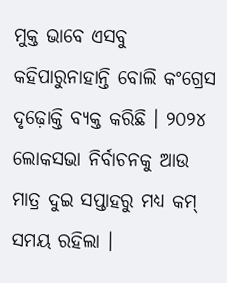ମୁକ୍ତ ଭାବେ ଏସବୁ କହିପାରୁନାହାନ୍ତି ବୋଲି କଂଗ୍ରେସ ଦୃଢ଼ୋକ୍ତି ବ୍ୟକ୍ତ କରିଛି । ୨୦୨୪ ଲୋକସଭା ନିର୍ବାଚନକୁ ଆଉ ମାତ୍ର ଦୁଇ ସପ୍ତାହରୁ ମଧ୍ୟ କମ୍ ସମୟ ରହିଲା ।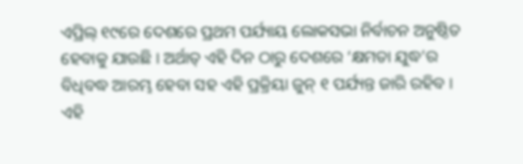ଏପ୍ରିଲ୍ ୧୯ରେ ଦେଶରେ ପ୍ରଥମ ପର୍ଯ୍ୟାୟ ଲୋକସଭା ନିର୍ବାଚନ ଅନୁଷ୍ଠିତ ହେବାକୁ ଯାଉଛି । ଅର୍ଥାତ୍ ଏହି ଦିନ ଠାରୁ ଦେଶରେ ‘କ୍ଷମତା ଯୁଦ୍ଧ’ର ବିଧିବଦ୍ଧ ଆରମ୍ଭ ହେବା ସହ ଏହି ପ୍ରକ୍ରିୟା ଜୁନ୍ ୧ ପର୍ଯ୍ୟନ୍ତ ଜାରି ରହିବ । ଏହି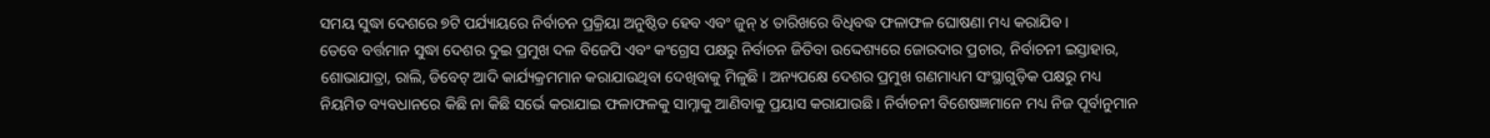ସମୟ ସୁଦ୍ଧା ଦେଶରେ ୭ଟି ପର୍ଯ୍ୟାୟରେ ନିର୍ବାଚନ ପ୍ରକ୍ରିୟା ଅନୁଷ୍ଠିତ ହେବ ଏବଂ ଜୁନ୍ ୪ ତାରିଖରେ ବିଧିବଦ୍ଧ ଫଳାଫଳ ଘୋଷଣା ମଧ୍ୟ କରାଯିବ ।
ତେବେ ବର୍ତ୍ତମାନ ସୁଦ୍ଧା ଦେଶର ଦୁଇ ପ୍ରମୁଖ ଦଳ ବିଜେପି ଏବଂ କଂଗ୍ରେସ ପକ୍ଷରୁ ନିର୍ବାଚନ ଜିତିବା ଉଦ୍ଦେଶ୍ୟରେ ଜୋରଦାର ପ୍ରଚାର, ନିର୍ବାଚନୀ ଇସ୍ତାହାର, ଶୋଭାଯାତ୍ରା, ରାଲି, ଡିବେଟ୍ ଆଦି କାର୍ଯ୍ୟକ୍ରମମାନ କରାଯାଉଥିବା ଦେଖିବାକୁ ମିଳୁଛି । ଅନ୍ୟପକ୍ଷେ ଦେଶର ପ୍ରମୁଖ ଗଣମାଧ୍ୟମ ସଂସ୍ଥାଗୁଡ଼ିକ ପକ୍ଷରୁ ମଧ୍ୟ ନିୟମିତ ବ୍ୟବଧାନରେ କିଛି ନା କିଛି ସର୍ଭେ କରାଯାଇ ଫଳାଫଳକୁ ସାମ୍ନାକୁ ଆଣିବାକୁ ପ୍ରୟାସ କରାଯାଉଛି । ନିର୍ବାଚନୀ ବିଶେଷଜ୍ଞମାନେ ମଧ୍ୟ ନିଜ ପୂର୍ବାନୁମାନ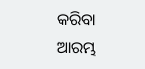କରିବା ଆରମ୍ଭ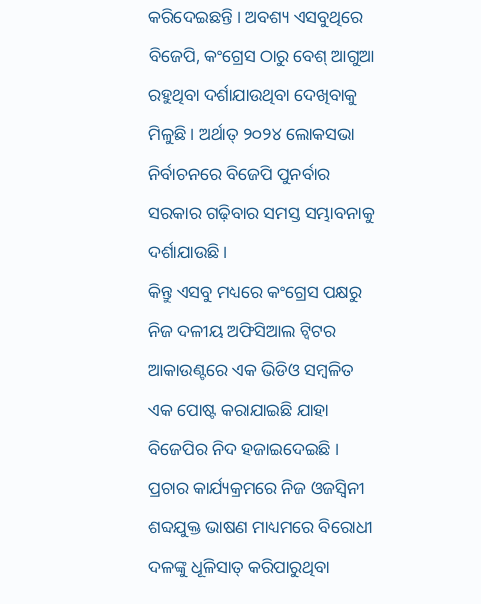କରିଦେଇଛନ୍ତି । ଅବଶ୍ୟ ଏସବୁଥିରେ ବିଜେପି, କଂଗ୍ରେସ ଠାରୁ ବେଶ୍ ଆଗୁଆ ରହୁଥିବା ଦର୍ଶାଯାଉଥିବା ଦେଖିବାକୁ ମିଳୁଛି । ଅର୍ଥାତ୍ ୨୦୨୪ ଲୋକସଭା ନିର୍ବାଚନରେ ବିଜେପି ପୁନର୍ବାର ସରକାର ଗଢ଼ିବାର ସମସ୍ତ ସମ୍ଭାବନାକୁ ଦର୍ଶାଯାଉଛି ।
କିନ୍ତୁ ଏସବୁ ମଧ୍ୟରେ କଂଗ୍ରେସ ପକ୍ଷରୁ ନିଜ ଦଳୀୟ ଅଫିସିଆଲ ଟ୍ୱିଟର ଆକାଉଣ୍ଟରେ ଏକ ଭିଡିଓ ସମ୍ବଳିତ ଏକ ପୋଷ୍ଟ କରାଯାଇଛି ଯାହା ବିଜେପିର ନିଦ ହଜାଇଦେଇଛି । ପ୍ରଚାର କାର୍ଯ୍ୟକ୍ରମରେ ନିଜ ଓଜସ୍ୱିନୀ ଶବ୍ଦଯୁକ୍ତ ଭାଷଣ ମାଧ୍ୟମରେ ବିରୋଧୀ ଦଳଙ୍କୁ ଧୂଳିସାତ୍ କରିପାରୁଥିବା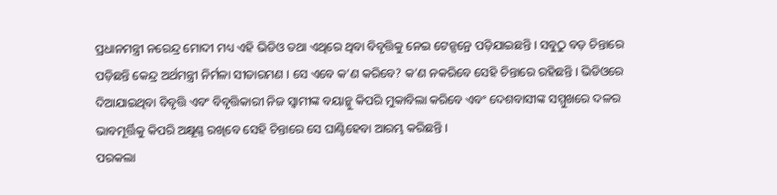ପ୍ରଧାନମନ୍ତ୍ରୀ ନରେନ୍ଦ୍ର ମୋଦୀ ମଧ୍ୟ ଏହି ଭିଡିଓ ତଥା ଏଥିରେ ଥିବା ବିବୃତ୍ତିକୁ ନେଇ ଟେନ୍ସନ୍ରେ ପଡ଼ିଯାଇଛନ୍ତି । ସବୁଠୁ ବଡ଼ ଚିନ୍ତାରେ ପଡ଼ିଛନ୍ତି କେନ୍ଦ୍ର ଅର୍ଥମନ୍ତ୍ରୀ ନିର୍ମଳା ସୀତାରମଣ । ସେ ଏବେ କ’ଣ କରିବେ? କ’ଣ ନକରିବେ ସେହି ଚିନ୍ତାରେ ରହିଛନ୍ତି । ଭିଡିଓରେ ଦିଆଯାଇଥିବା ବିବୃତ୍ତି ଏବଂ ବିବୃତ୍ତିକାରୀ ନିଜ ସ୍ୱାମୀଙ୍କ ବୟାନ୍କୁ କିପରି ମୁକାବିଲା କରିବେ ଏବଂ ଦେଶବାସୀଙ୍କ ସମ୍ମୁଖରେ ଦଳର ଭାବମୂର୍ତ୍ତିକୁ କିପରି ଅକ୍ଷୂଣ୍ଣ ରଖିବେ ସେହି ଚିନ୍ତାରେ ସେ ଘାଣ୍ଟିହେବା ଆରମ୍ଭ କରିଛନ୍ତି ।
ପରକଲା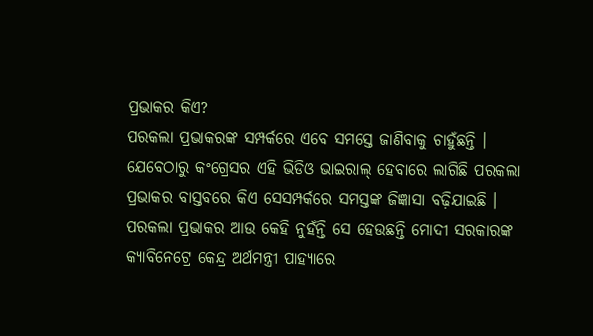ପ୍ରଭାକର କିଏ?
ପରକଲା ପ୍ରଭାକରଙ୍କ ସମ୍ପର୍କରେ ଏବେ ସମସ୍ତେ ଜାଣିବାକୁ ଚାହୁଁଛନ୍ତି । ଯେବେଠାରୁ କଂଗ୍ରେସର ଏହି ଭିଡିଓ ଭାଇରାଲ୍ ହେବାରେ ଲାଗିଛି ପରକଲା ପ୍ରଭାକର ବାସ୍ତବରେ କିଏ ସେସମ୍ପର୍କରେ ସମସ୍ତଙ୍କ ଜିଜ୍ଞାସା ବଢ଼ିଯାଇଛି । ପରକଲା ପ୍ରଭାକର ଆଉ କେହି ନୁହଁନ୍ତି ସେ ହେଉଛନ୍ତି ମୋଦୀ ସରକାରଙ୍କ କ୍ୟାବିନେଟ୍ରେ କେନ୍ଦ୍ର ଅର୍ଥମନ୍ତ୍ରୀ ପାହ୍ୟାରେ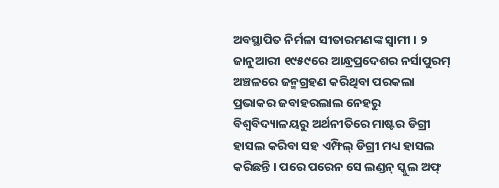ଅବସ୍ଥାପିତ ନିର୍ମଳା ସୀତାରମଣଙ୍କ ସ୍ୱାମୀ । ୨ ଜାନୁଆରୀ ୧୯୫୯ରେ ଆନ୍ଧ୍ରପ୍ରଦେଶର ନର୍ସାପୁରମ୍ ଅଞ୍ଚଳରେ ଜନ୍ମଗ୍ରହଣ କରିଥିବା ପରକଲା ପ୍ରଭାକର ଜବାହରଲାଲ ନେହରୁ ବିଶ୍ୱବିଦ୍ୟାଳୟରୁ ଅର୍ଥନୀତିରେ ମାଷ୍ଟର ଡିଗ୍ରୀ ହାସଲ କରିବା ସହ ଏମ୍ଫିଲ୍ ଡିଗ୍ରୀ ମଧ୍ୟ ହାସଲ କରିଛନ୍ତି । ପରେ ପରେନ ସେ ଲଣ୍ଡନ୍ ସ୍କୁଲ ଅଫ୍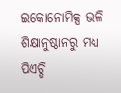ଇକୋନୋମିକ୍ସ ଭଳି ଶିକ୍ଷାନୁଷ୍ଠାନରୁ ମଧ୍ୟ ପିଏଚ୍ଡି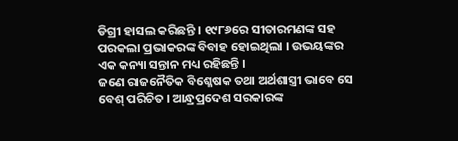ଡିଗ୍ରୀ ହାସଲ କରିଛନ୍ତି । ୧୯୮୬ରେ ସୀତାରମଣଙ୍କ ସହ ପରକଲା ପ୍ରଭାକରଙ୍କ ବିବାହ ହୋଇଥିଲା । ଉଭୟଙ୍କର ଏକ କନ୍ୟା ସନ୍ତାନ ମଧ୍ୟ ରହିଛନ୍ତି ।
ଜଣେ ରାଜନୈତିକ ବିଶ୍ଳେଷକ ତଥା ଅର୍ଥଶାସ୍ତ୍ରୀ ଭାବେ ସେ ବେଶ୍ ପରିଚିତ । ଆନ୍ଧ୍ରପ୍ରଦେଶ ସରକାରଙ୍କ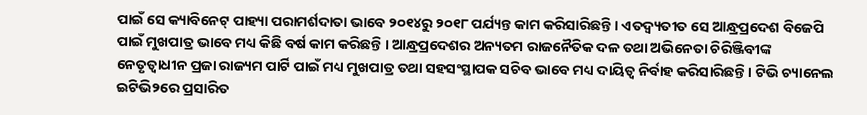ପାଇଁ ସେ କ୍ୟାବିନେଟ୍ ପାହ୍ୟା ପରାମର୍ଶଦାତା ଭାବେ ୨୦୧୪ରୁ ୨୦୧୮ ପର୍ଯ୍ୟନ୍ତ କାମ କରିସାରିଛନ୍ତି । ଏତଦ୍ବ୍ୟତୀତ ସେ ଆନ୍ଧ୍ରପ୍ରଦେଶ ବିଜେପି ପାଇଁ ମୁଖପାତ୍ର ଭାବେ ମଧ୍ୟ କିଛି ବର୍ଷ କାମ କରିଛନ୍ତି । ଆନ୍ଧ୍ରପ୍ରଦେଶର ଅନ୍ୟତମ ରାଜନୈତିକ ଦଳ ତଥା ଅଭିନେତା ଚିରିଞ୍ଜିବୀଙ୍କ ନେତୃତ୍ୱାଧୀନ ପ୍ରଜା ରାଜ୍ୟମ ପାର୍ଟି ପାଇଁ ମଧ୍ୟ ମୁଖପାତ୍ର ତଥା ସହସଂସ୍ଥାପକ ସଚିବ ଭାବେ ମଧ୍ୟ ଦାୟିତ୍ୱ ନିର୍ବାହ କରିସାରିଛନ୍ତି । ଟିଭି ଚ୍ୟାନେଲ ଇଟିଭି୨ରେ ପ୍ରସାରିତ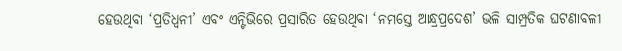ହେଉଥିବା ‘ପ୍ରତିଧ୍ୱନୀ’ ଏବଂ ଏନ୍ଟିଭିରେ ପ୍ରସାରିତ ହେଉଥିବା ‘ନମସ୍ତେ ଆନ୍ଧ୍ରପ୍ରଦେଶ’ ଭଳି ସାମ୍ପ୍ରତିକ ଘଟଣାବଳୀ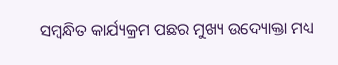ସମ୍ବନ୍ଧିତ କାର୍ଯ୍ୟକ୍ରମ ପଛର ମୁଖ୍ୟ ଉଦ୍ୟୋକ୍ତା ମଧ୍ୟ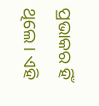ପ୍ରଭାକର ହିଁ ଥିଲେ । ଏହି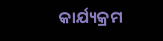କାର୍ଯ୍ୟକ୍ରମ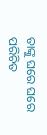ତାଙ୍କୁ ଘରେ ଘରେ ପରିଚିତ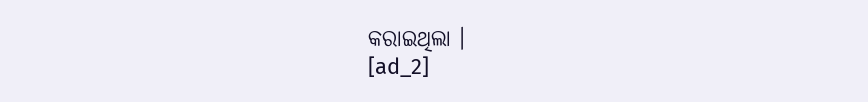କରାଇଥିଲା ।
[ad_2]